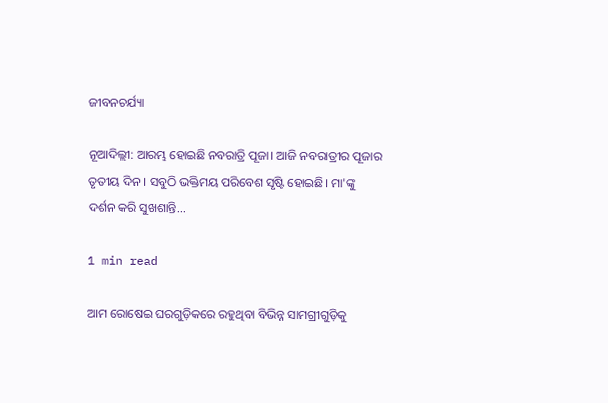ଜୀବନଚର୍ଯ୍ୟା

ନୂଆଦିଲ୍ଲୀ: ଆରମ୍ଭ ହୋଇଛି ନବରାତ୍ରି ପୂଜା। ଆଜି ନବରାତ୍ରୀର ପୂଜାର ତୃତୀୟ ଦିନ । ସବୁଠି ଭକ୍ତିମୟ ପରିବେଶ ସୃଷ୍ଟି ହୋଇଛି। ମା'ଙ୍କୁ ଦର୍ଶନ କରି ସୁଖଶାନ୍ତି...

1 min read

ଆମ ରୋଷେଇ ଘରଗୁଡ଼ିକରେ ରହୁଥିବା ବିଭିନ୍ନ ସାମଗ୍ରୀଗୁଡ଼ିକୁ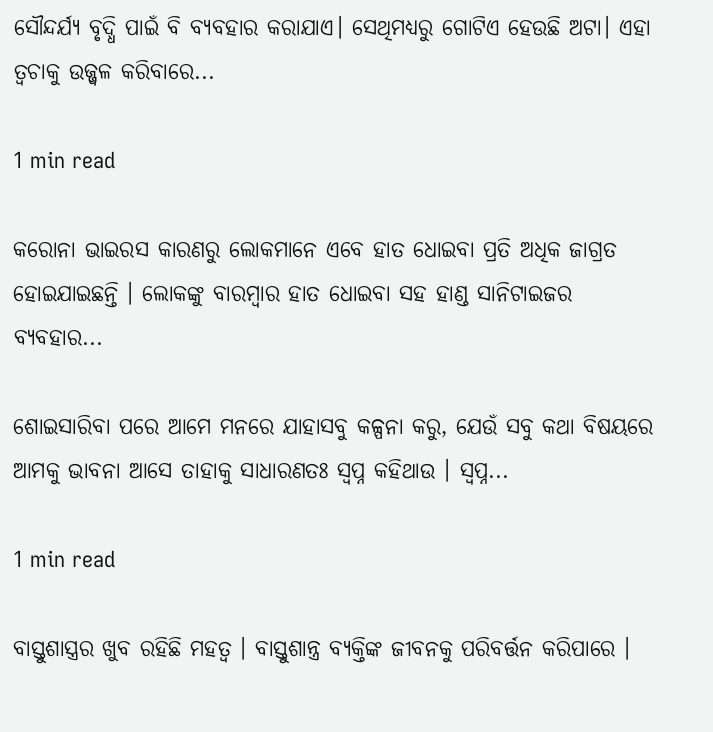ସୌନ୍ଦର୍ଯ୍ୟ ବୃଦ୍ଧି ପାଇଁ ବି ବ୍ୟବହାର କରାଯାଏ। ସେଥିମଧ୍ୟରୁ ଗୋଟିଏ ହେଉଛି ଅଟା। ଏହା ତ୍ୱଚାକୁ ଉଜ୍ଜ୍ୱଳ କରିବାରେ...

1 min read

କରୋନା ଭାଇରସ କାରଣରୁ ଲୋକମାନେ ଏବେ ହାତ ଧୋଇବା ପ୍ରତି ଅଧିକ ଜାଗ୍ରତ ହୋଇଯାଇଛନ୍ତି । ଲୋକଙ୍କୁ ବାରମ୍ବାର ହାତ ଧୋଇବା ସହ ହାଣ୍ଡ ସାନିଟାଇଜର ବ୍ୟବହାର...

ଶୋଇସାରିବା ପରେ ଆମେ ମନରେ ଯାହାସବୁ କଳ୍ପନା କରୁ, ଯେଉଁ ସବୁ କଥା ବିଷୟରେ ଆମକୁ ଭାବନା ଆସେ ତାହାକୁ ସାଧାରଣତଃ ସ୍ୱପ୍ନ କହିଥାଉ । ସ୍ୱପ୍ନ...

1 min read

ବାସ୍ତୁଶାସ୍ତ୍ରର ଖୁବ ରହିଛି ମହତ୍ୱ । ବାସ୍ତୁଶାନ୍ତ୍ର ବ୍ୟକ୍ତିଙ୍କ ଜୀବନକୁ ପରିବର୍ତ୍ତନ କରିପାରେ ।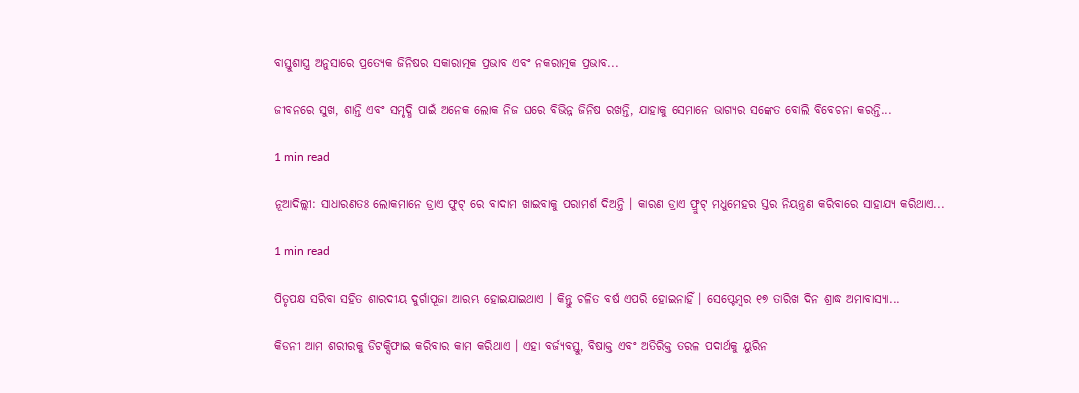ବାସ୍ତୁଶାସ୍ତ୍ର ଅନୁସାରେ ପ୍ରତ୍ୟେକ ଜିନିଷର ସକାରାତ୍ମକ ପ୍ରଭାବ ଏବଂ ନକରାତ୍ମକ ପ୍ରଭାବ...

ଜୀବନରେ ସୁଖ, ଶାନ୍ତି ଏବଂ ସମୃଦ୍ଧି ପାଇଁ ଅନେକ ଲୋକ ନିଜ ଘରେ ବିଭିନ୍ନ ଜିନିଷ ରଖନ୍ତି, ଯାହାକୁ ସେମାନେ ଭାଗ୍ୟର ସଙ୍କେତ ବୋଲି ବିବେଚନା କରନ୍ତି...

1 min read

ନୂଆଦିଲ୍ଲୀ: ସାଧାରଣତଃ ଲୋକମାନେ ଡ୍ରାଏ ଫୁଟ୍ ରେ ବାଦାମ ଖାଇବାକୁ ପରାମର୍ଶ ଦିଅନ୍ତି । କାରଣ ଡ୍ରାଏ ଫ୍ରୁଟ୍ ମଧୁମେହର ସ୍ତର ନିୟନ୍ତ୍ରଣ କରିବାରେ ସାହାଯ୍ୟ କରିଥାଏ...

1 min read

ପିତୃପକ୍ଷ ସରିବା ସହିତ ଶାରଦୀୟ ଦୁର୍ଗାପୂଜା ଆରମ୍ଭ ହୋଇଯାଇଥାଏ । କିନ୍ତୁ ଚଳିତ ବର୍ଷ ଏପରି ହୋଇନାହିଁ । ସେପ୍ଟେମ୍ବର ୧୭ ତାରିଖ ଦିନ ଶ୍ରାଦ୍ଧ ଅମାବାସ୍ୟା...

କିଡନୀ ଆମ ଶରୀରକୁ ଡିଟକ୍ସିଫାଇ କରିବାର କାମ କରିଥାଏ । ଏହା ବର୍ଜ୍ୟବସ୍ତୁ, ବିଷାକ୍ତ ଏବଂ ଅତିରିକ୍ତ ତରଳ ପଦାର୍ଥକୁ ୟୁରିନ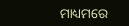ମାଧ୍ୟମରେ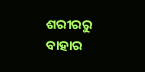ଶରୀରରୁ ବାହାର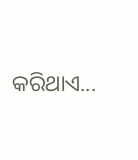କରିଥାଏ...